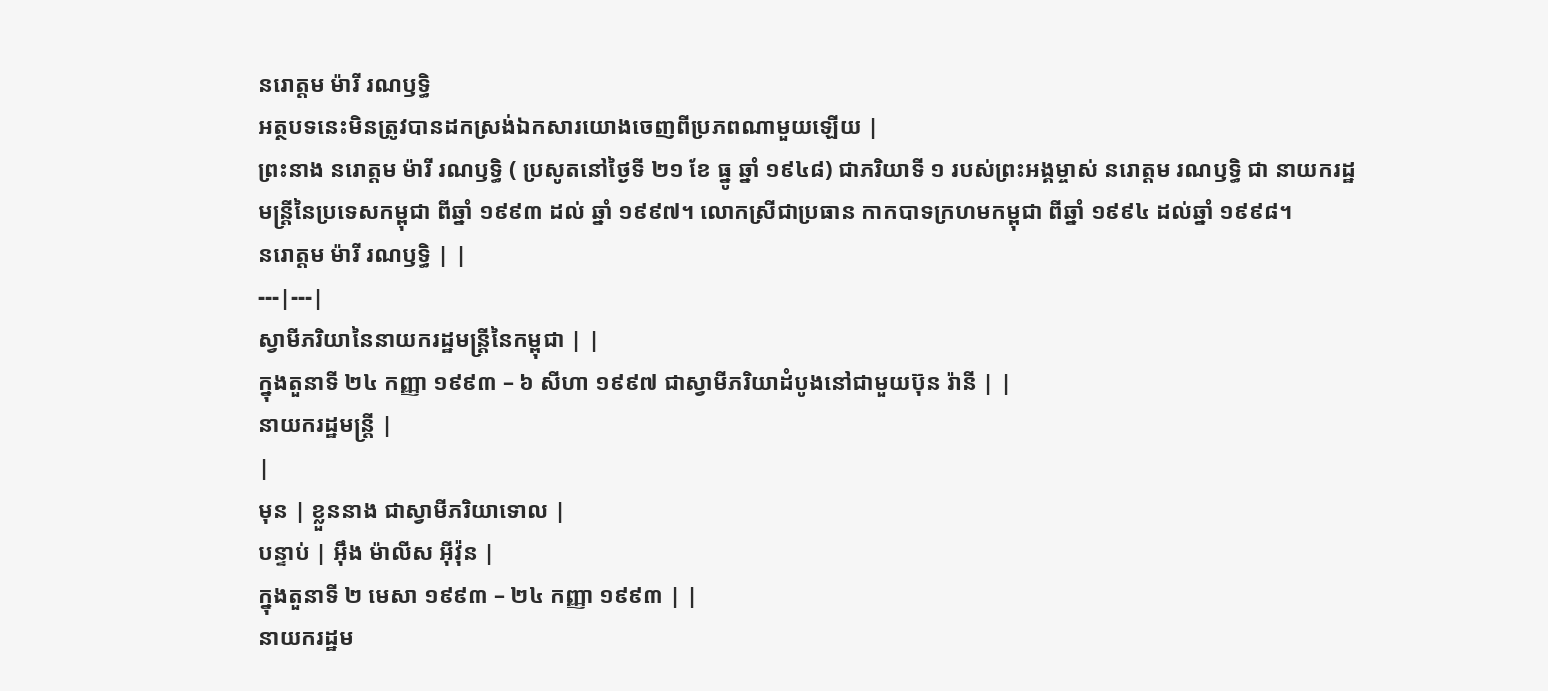នរោត្តម ម៉ារី រណឫទ្ធិ
អត្ថបទនេះមិនត្រូវបានដកស្រង់ឯកសារយោងចេញពីប្រភពណាមួយឡើយ |
ព្រះនាង នរោត្តម ម៉ារី រណឫទ្ធិ ( ប្រសូតនៅថ្ងៃទី ២១ ខែ ធ្នូ ឆ្នាំ ១៩៤៨) ជាភរិយាទី ១ របស់ព្រះអង្គម្ចាស់ នរោត្តម រណឫទ្ធិ ជា នាយករដ្ឋមន្ត្រីនៃប្រទេសកម្ពុជា ពីឆ្នាំ ១៩៩៣ ដល់ ឆ្នាំ ១៩៩៧។ លោកស្រីជាប្រធាន កាកបាទក្រហមកម្ពុជា ពីឆ្នាំ ១៩៩៤ ដល់ឆ្នាំ ១៩៩៨។
នរោត្តម ម៉ារី រណឫទ្ធិ | |
---|---|
ស្វាមីភរិយានៃនាយករដ្ឋមន្ត្រីនៃកម្ពុជា | |
ក្នុងតួនាទី ២៤ កញ្ញា ១៩៩៣ – ៦ សីហា ១៩៩៧ ជាស្វាមីភរិយាដំបូងនៅជាមួយប៊ុន រ៉ានី | |
នាយករដ្ឋមន្ត្រី |
|
មុន | ខ្លួននាង ជាស្វាមីភរិយាទោល |
បន្ទាប់ | អ៊ឹង ម៉ាលីស អ៊ីវ៉ុន |
ក្នុងតួនាទី ២ មេសា ១៩៩៣ – ២៤ កញ្ញា ១៩៩៣ | |
នាយករដ្ឋម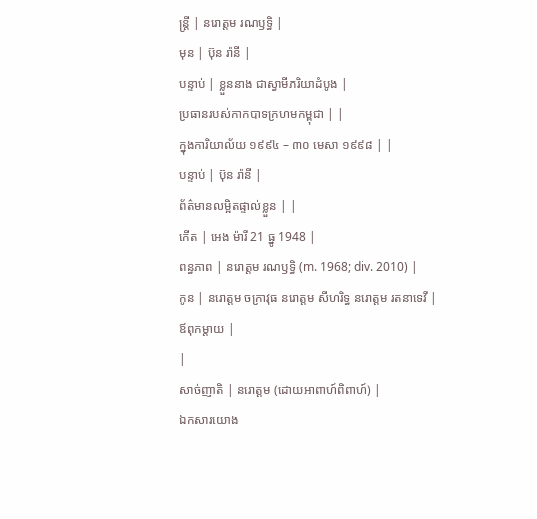ន្ត្រី | នរោត្តម រណឫទ្ធិ |
មុន | ប៊ុន រ៉ានី |
បន្ទាប់ | ខ្លួននាង ជាស្វាមីភរិយាដំបូង |
ប្រធានរបស់កាកបាទក្រហមកម្ពុជា | |
ក្នុងការិយាល័យ ១៩៩៤ – ៣០ មេសា ១៩៩៨ | |
បន្ទាប់ | ប៊ុន រ៉ានី |
ព័ត៌មានលម្អិតផ្ទាល់ខ្លួន | |
កើត | អេង ម៉ារី 21 ធ្នូ 1948 |
ពន្ធភាព | នរោត្តម រណឫទ្ធិ (m. 1968; div. 2010) |
កូន | នរោត្ដម ចក្រាវុធ នរោត្តម សីហរិទ្ធ នរោត្តម រតនាទេវី |
ឪពុកម្តាយ |
|
សាច់ញាតិ | នរោត្តម (ដោយអាពាហ៍ពិពាហ៍) |
ឯកសារយោង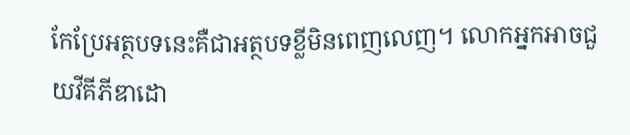កែប្រែអត្ថបទនេះគឺជាអត្ថបទខ្លីមិនពេញលេញ។ លោកអ្នកអាចជួយវីគីភីឌាដោ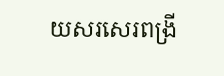យសរសេរពង្រី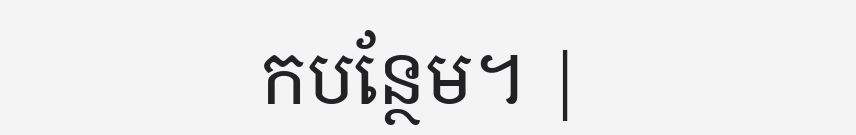កបន្ថែម។ |